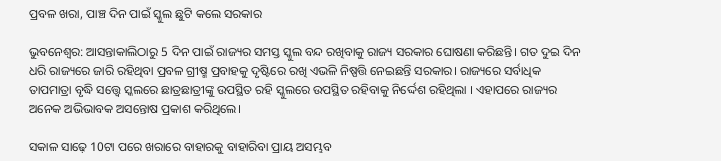ପ୍ରବଳ ଖରା, ପାଞ୍ଚ ଦିନ ପାଇଁ ସ୍କୁଲ ଛୁଟି କଲେ ସରକାର

ଭୁବନେଶ୍ୱର: ଆସନ୍ତାକାଲିଠାରୁ 5 ଦିନ ପାଇଁ ରାଜ୍ୟର ସମସ୍ତ ସ୍କୁଲ ବନ୍ଦ ରଖିବାକୁ ରାଜ୍ୟ ସରକାର ଘୋଷଣା କରିଛନ୍ତି। ଗତ ଦୁଇ ଦିନ ଧରି ରାଜ୍ୟରେ ଜାରି ରହିଥିବା ପ୍ରବଳ ଗ୍ରୀଷ୍ମ ପ୍ରବାହକୁ ଦୃଷ୍ଟିରେ ରଖି ଏଭଳି ନିଷ୍ପତ୍ତି ନେଇଛନ୍ତି ସରକାର। ରାଜ୍ୟରେ ସର୍ବାଧିକ ତାପମାତ୍ରା ବୃଦ୍ଧି ସତ୍ତ୍ୱେ ସ୍କଲରେ ଛାତ୍ରଛାତ୍ରୀଙ୍କୁ ଉପସ୍ଥିତ ରହି ସ୍କୁଲରେ ଉପସ୍ଥିତ ରହିବାକୁ ନିର୍ଦ୍ଦେଶ ରହିଥିଲା । ଏହାପରେ ରାଜ୍ୟର ଅନେକ ଅଭିଭାବକ ଅସନ୍ତୋଷ ପ୍ରକାଶ କରିଥିଲେ।

ସକାଳ ସାଢ଼େ 10ଟା ପରେ ଖରାରେ ବାହାରକୁ ବାହାରିବା ପ୍ରାୟ ଅସମ୍ଭବ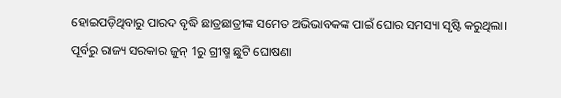ହୋଇପଡ଼ିଥିବାରୁ ପାରଦ ବୃଦ୍ଧି ଛାତ୍ରଛାତ୍ରୀଙ୍କ ସମେତ ଅଭିଭାବକଙ୍କ ପାଇଁ ଘୋର ସମସ୍ୟା ସୃଷ୍ଟି କରୁଥିଲା। ପୂର୍ବରୁ ରାଜ୍ୟ ସରକାର ଜୁନ୍ 1ରୁ ଗ୍ରୀଷ୍ମ ଛୁଟି ଘୋଷଣା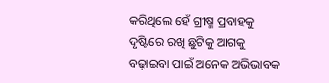କରିଥିଲେ ହେଁ ଗ୍ରୀଷ୍ମ ପ୍ରବାହକୁ ଦୃଷ୍ଟିରେ ରଖି ଛୁଟିକୁ ଆଗକୁ ବଢ଼ାଇବା ପାଇଁ ଅନେକ ଅଭିଭାବକ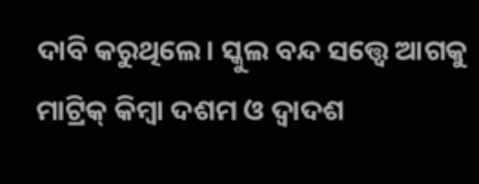ଦାବି କରୁଥିଲେ। ସ୍କୁଲ ବନ୍ଦ ସତ୍ତ୍ୱେ ଆଗକୁ ମାଟ୍ରିକ୍ କିମ୍ବା ଦଶମ ଓ ଦ୍ୱାଦଶ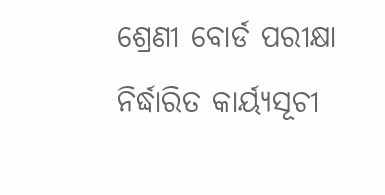ଶ୍ରେଣୀ ବୋର୍ଡ ପରୀକ୍ଷା ନିର୍ଦ୍ଧାରିତ କାର୍ୟ୍ୟସୂଚୀ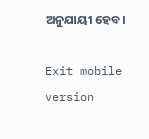ଅନୁଯାୟୀ ହେବ।

Exit mobile version